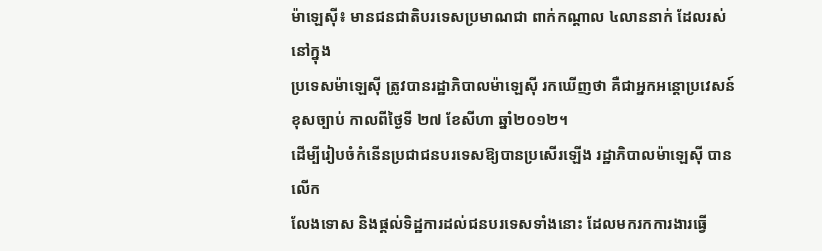ម៉ាឡេស៊ី៖ មានជនជាតិបរទេសប្រមាណជា ពាក់កណ្តាល ៤លាននាក់ ដែលរស់នៅក្នុង
ប្រទេសម៉ាឡេស៊ី ត្រូវបានរដ្ឋាភិបាលម៉ាឡេស៊ី រកឃើញថា គឺជាអ្នកអន្តោប្រវេសន៍
ខុសច្បាប់ កាលពីថ្ងៃទី ២៧ ខែសីហា ឆ្នាំ២០១២។
ដើម្បីរៀបចំកំនើនប្រជាជនបរទេសឱ្យបានប្រសើរឡើង រដ្ឋាភិបាលម៉ាឡេស៊ី បានលើក
លែងទោស និងផ្តល់ទិដ្ឋការដល់ជនបរទេសទាំងនោះ ដែលមករកការងារធ្វើ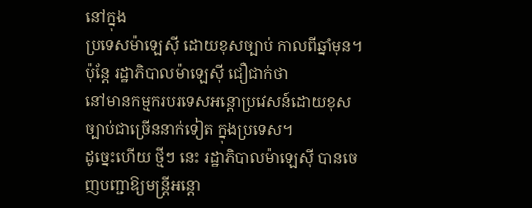នៅក្នុង
ប្រទេសម៉ាឡេស៊ី ដោយខុសច្បាប់ កាលពីឆ្នាំមុន។ ប៉ុន្តែ រដ្ឋាភិបាលម៉ាឡេស៊ី ជឿជាក់ថា
នៅមានកម្មករបរទេសអន្តោប្រវេសន៍ដោយខុសច្បាប់ជាច្រើននាក់ទៀត ក្នុងប្រទេស។
ដូច្នេះហើយ ថ្មីៗ នេះ រដ្ឋាភិបាលម៉ាឡេស៊ី បានចេញបញ្ជាឱ្យមន្ត្រីអន្តោ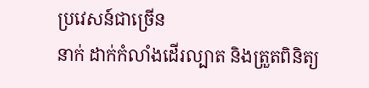ប្រវេសន៍ជាច្រើន
នាក់ ដាក់កំលាំងដើរល្បាត និងត្រួតពិនិត្យ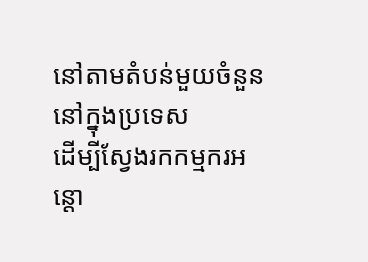នៅតាមតំបន់មួយចំនួន នៅក្នុងប្រទេស
ដើម្បីស្វែងរកកម្មករអន្តោ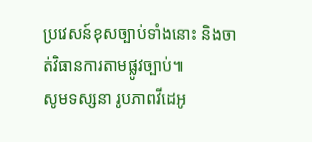ប្រវេសន៍ខុសច្បាប់ទាំងនោះ និងចាត់វិធានការតាមផ្លូវច្បាប់៕
សូមទស្សនា រូបភាពវីដេអូ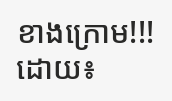ខាងក្រោម!!!
ដោយ៖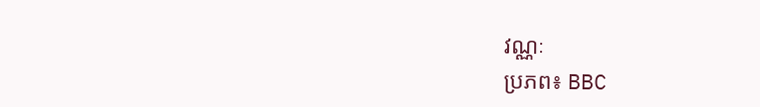វណ្ណៈ
ប្រភព៖ BBC